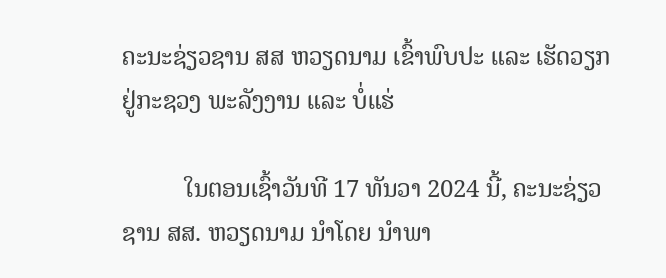ຄະນະຊ່ຽວຊານ ສສ ຫວຽດນາມ ເຂົ້າພົບປະ ແລະ ເຮັດວຽກ ຢູ່ກະຊວງ ພະລັງງານ ແລະ ບໍ່ແຮ່

          ໃນຕອນເຊົ້າວັນທີ 17 ທັນວາ 2024 ນີ້, ຄະນະຊ່ຽວຊານ ສສ. ຫວຽດນາມ ນຳໂດຍ ນຳພາ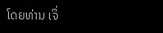ໂດຍທ່ານ ເຈິ່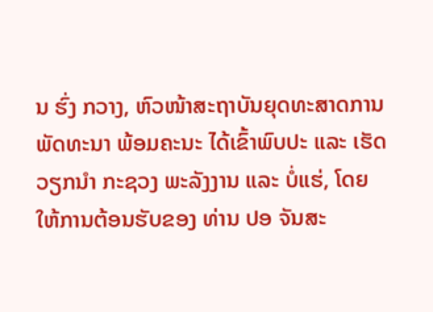ນ ຮົ່ງ ກວາງ, ຫົວໜ້າສະຖາບັນຍຸດທະສາດການພັດທະນາ ພ້ອມຄະນະ ໄດ້ເຂົ້າພົບປະ ແລະ ເຮັດວຽກນຳ ກະຊວງ ພະລັງງານ ແລະ ບໍ່ແຮ່, ໂດຍໃຫ້ການຕ້ອນຮັບຂອງ ທ່ານ ປອ ຈັນສະ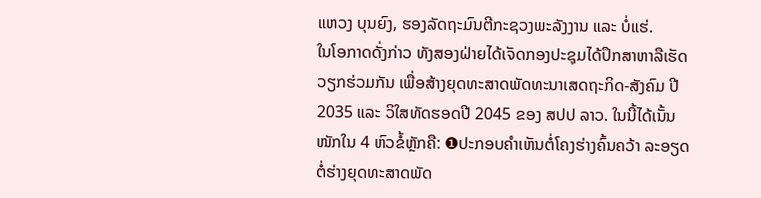ແຫວງ ບຸນຍົງ, ຮອງລັດຖະມົນຕີກະຊວງພະລັງງານ ແລະ ບໍ່ແຮ່.
ໃນໂອກາດດັ່ງກ່າວ ທັງສອງຝ່າຍໄດ້ເຈັດກອງປະຊຸມໄດ້ປຶກສາຫາລືເຮັດວຽກຮ່ວມກັນ ເພື່ອສ້າງຍຸດທະສາດພັດທະນາເສດຖະກິດ-ສັງຄົມ ປີ 2035 ແລະ ວິໃສທັດຮອດປີ 2045 ຂອງ ສປປ ລາວ. ໃນນີ້ໄດ້ເນັ້ນໜັກໃນ 4 ຫົວຂໍ້ຫຼັກຄື: ❶ປະກອບຄໍາເຫັນຕໍ່ໂຄງຮ່າງຄົ້ນຄວ້າ ລະອຽດຕໍ່ຮ່າງຍຸດທະສາດພັດ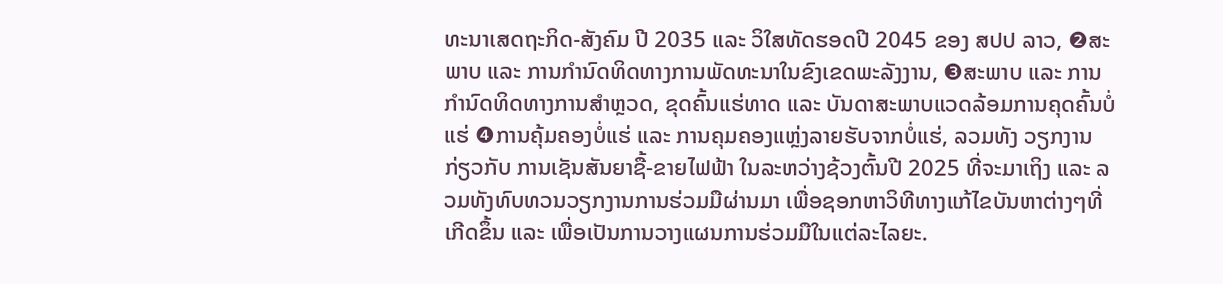ທະນາເສດຖະກິດ-ສັງຄົມ ປີ 2035 ແລະ ວິໃສທັດຮອດປີ 2045 ຂອງ ສປປ ລາວ, ❷ສະພາບ ແລະ ການກຳນົດທິດທາງການພັດທະນາໃນຂົງເຂດພະລັງງານ, ❸ສະພາບ ແລະ ການກຳນົດທິດທາງການສຳຫຼວດ, ຂຸດຄົ້ນແຮ່ທາດ ແລະ ບັນດາສະພາບແວດລ້ອມການຄຸດຄົ້ນບໍ່ແຮ່ ❹ການຄຸ້ມຄອງບໍ່ແຮ່ ແລະ ການຄຸມຄອງແຫຼ່ງລາຍຮັບຈາກບໍ່ແຮ່, ລວມທັງ ວຽກງານກ່ຽວກັບ ການເຊັນສັນຍາຊື້-ຂາຍໄຟຟ້າ ໃນລະຫວ່າງຊ້ວງຕົ້ນປີ 2025 ທີ່ຈະມາເຖິງ ແລະ ລວມທັງທົບທວນວຽກງານການຮ່ວມມືຜ່ານມາ ເພື່ອຊອກຫາວິທີທາງແກ້ໄຂບັນຫາຕ່າງໆທີ່ເກີດຂຶ້ນ ແລະ ເພື່ອເປັນການວາງແຜນການຮ່ວມມືໃນແຕ່ລະໄລຍະ.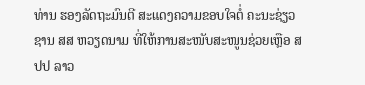ທ່ານ ຮອງລັດຖະມົນຕີ ສະແດງຄວາມຂອບໃຈຕໍ່ ຄະນະຊ່ຽວຊານ ສສ ຫວຽດນາມ ທີ່ໃຫ້ການສະໜັບສະໜູນຊ່ວຍເຫຼືອ ສປປ ລາວ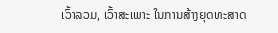ເວົ້າລວມ, ເວົ້າສະເພາະ ໃນການສ້າງຍຸດທະສາດ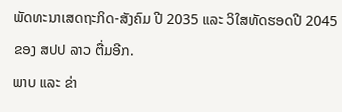ພັດທະນາເສດຖະກິດ-ສັງຄົມ ປີ 2035 ແລະ ວິໃສທັດຮອດປີ 2045 ຂອງ ສປປ ລາວ ຕື່ມອີກ.
ພາບ ແລະ ຂ່າ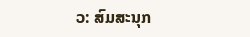ວ: ສົມສະນຸກ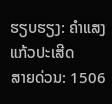ຮຽບຮຽງ: ຄໍາແສງ ແກ້ວປະເສີດ
ສາຍດ່ວນ: 1506